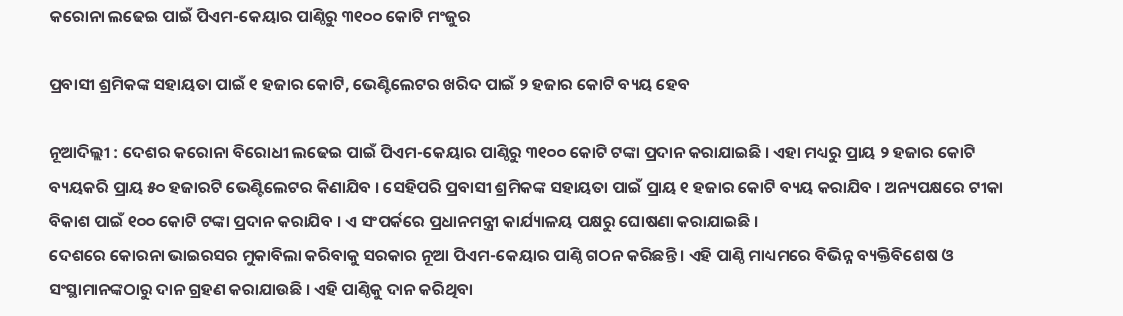କରୋନା ଲଢେଇ ପାଇଁ ପିଏମ-କେୟାର ପାଣ୍ଠିରୁ ୩୧୦୦ କୋଟି ମଂଜୁର

ପ୍ରବାସୀ ଶ୍ରମିକଙ୍କ ସହାୟତା ପାଇଁ ୧ ହଜାର କୋଟି, ଭେଣ୍ଟିଲେଟର ଖରିଦ ପାଇଁ ୨ ହଜାର କୋଟି ବ୍ୟୟ ହେବ

ନୂଆଦିଲ୍ଲୀ : ଦେଶର କରୋନା ବିରୋଧୀ ଲଢେଇ ପାଇଁ ପିଏମ-କେୟାର ପାଣ୍ଠିରୁ ୩୧୦୦ କୋଟି ଟଙ୍କା ପ୍ରଦାନ କରାଯାଇଛି । ଏହା ମଧ୍ୟରୁ ପ୍ରାୟ ୨ ହଜାର କୋଟି ବ୍ୟୟକରି ପ୍ରାୟ ୫୦ ହଜାରଟି ଭେଣ୍ଟିଲେଟର କିଣାଯିବ । ସେହିପରି ପ୍ରବାସୀ ଶ୍ରମିକଙ୍କ ସହାୟତା ପାଇଁ ପ୍ରାୟ ୧ ହଜାର କୋଟି ବ୍ୟୟ କରାଯିବ । ଅନ୍ୟପକ୍ଷରେ ଟୀକା ବିକାଶ ପାଇଁ ୧୦୦ କୋଟି ଟଙ୍କା ପ୍ରଦାନ କରାଯିବ । ଏ ସଂପର୍କରେ ପ୍ରଧାନମନ୍ତ୍ରୀ କାର୍ଯ୍ୟାଳୟ ପକ୍ଷରୁ ଘୋଷଣା କରାଯାଇଛି ।
ଦେଶରେ କୋରନା ଭାଇରସର ମୁକାବିଲା କରିବାକୁ ସରକାର ନୂଆ ପିଏମ-କେୟାର ପାଣ୍ଠି ଗଠନ କରିଛନ୍ତି । ଏହି ପାଣ୍ଠି ମାଧ୍ୟମରେ ବିଭିନ୍ନ ବ୍ୟକ୍ତିବିଶେଷ ଓ ସଂସ୍ଥାମାନଙ୍କଠାରୁ ଦାନ ଗ୍ରହଣ କରାଯାଉଛି । ଏହି ପାଣ୍ଠିକୁ ଦାନ କରିଥିବା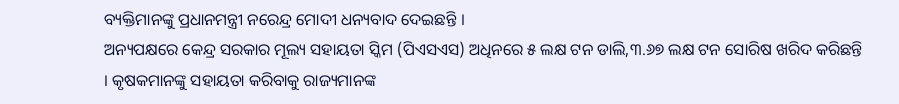ବ୍ୟକ୍ତିମାନଙ୍କୁ ପ୍ରଧାନମନ୍ତ୍ରୀ ନରେନ୍ଦ୍ର ମୋଦୀ ଧନ୍ୟବାଦ ଦେଇଛନ୍ତି ।
ଅନ୍ୟପକ୍ଷରେ କେନ୍ଦ୍ର ସରକାର ମୂଲ୍ୟ ସହାୟତା ସ୍କିମ (ପିଏସଏସ) ଅଧିନରେ ୫ ଲକ୍ଷ ଟନ ଡାଲି,୩.୬୭ ଲକ୍ଷ ଟନ ସୋରିଷ ଖରିଦ କରିଛନ୍ତି । କୃଷକମାନଙ୍କୁ ସହାୟତା କରିବାକୁ ରାଜ୍ୟମାନଙ୍କ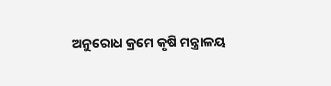ଅନୁରୋଧ କ୍ରମେ କୃଷି ମନ୍ତ୍ରାଳୟ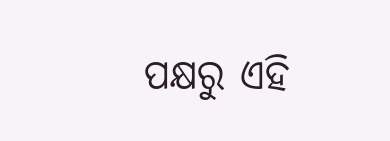ପକ୍ଷରୁ ଏହି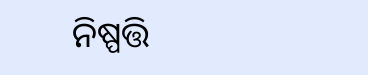ନିଷ୍ପତ୍ତି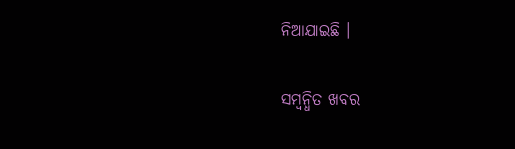ନିଆଯାଇଛି ।

ସମ୍ବନ୍ଧିତ ଖବର